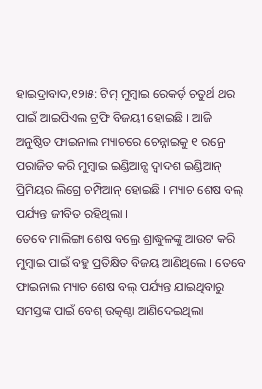ହାଇଦ୍ରାବାଦ,୧୨ା୫: ଟିମ୍ ମୁମ୍ବାଇ ରେକର୍ଡ଼ ଚତୁର୍ଥ ଥର ପାଇଁ ଆଇପିଏଲ ଟ୍ରଫି ବିଜୟୀ ହୋଇଛି । ଆଜି ଅନୁଷ୍ଠିତ ଫାଇନାଲ ମ୍ୟାଚରେ ଚେନ୍ନାଇକୁ ୧ ରନ୍ରେ ପରାଜିତ କରି ମୁମ୍ବାଇ ଇଣ୍ଡିଆନ୍ସ ଦ୍ୱାଦଶ ଇଣ୍ଡିଆନ୍ ପ୍ରିମିୟର ଲିଗ୍ରେ ଚମ୍ପିଆନ୍ ହୋଇଛି । ମ୍ୟାଚ ଶେଷ ବଲ୍ ପର୍ଯ୍ୟନ୍ତ ଜୀବିତ ରହିଥିଲା ।
ତେବେ ମାଲିଙ୍ଗା ଶେଷ ବଲ୍ରେ ଶ୍ରାଦ୍ଧୁଳଙ୍କୁ ଆଉଟ କରି ମୁମ୍ବାଇ ପାଇଁ ବହୁ ପ୍ରତିକ୍ଷିତ ବିଜୟ ଆଣିଥିଲେ । ତେବେ ଫାଇନାଲ ମ୍ୟାଚ ଶେଷ ବଲ୍ ପର୍ଯ୍ୟନ୍ତ ଯାଇଥିବାରୁ ସମସ୍ତଙ୍କ ପାଇଁ ବେଶ୍ ଉତ୍କଣ୍ଠା ଆଣିଦେଇଥିଲା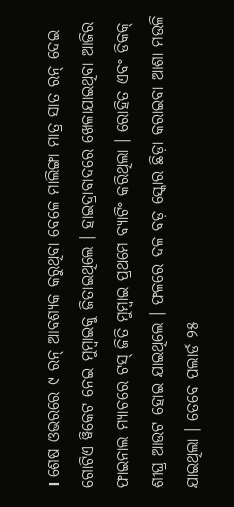। ଶେଷ ଓଭରରେ ୯ ରନ୍ ଆବଶ୍ୟକ କରୁଥିବା ବେଳେ ମାଲିଙ୍ଗା ମାତ୍ର ସାତ ରନ୍ ଦେଇ ଗୋଟିଏ ୱିକେଟ ନେଇ ମୁମ୍ବାଇକୁ ଜିତାଇଥିଲେ । ହାଇଦ୍ରାବାଦରେ ଖେଳାଯାଇଥିବା ଆଜିର ଫାଇନାଲ ମ୍ୟାଚରେ ଟସ୍ ଜିତି ମୁମ୍ବାଇ ପ୍ରଥମେ ବ୍ୟାଟିଂ କରିଥିଲା । ରୋହିତ ଏବଂ ଡିକକ୍ ଶୀଘ୍ର ଆଉଟ ହୋଇ ଯାଇଥିଲେ । ଫଳରେ ଦଳ ବଡ଼ ସ୍କୋର ଛିଡ଼ା କରାଇବା ଆଶା ମଉଳି ଯାଇଥିଲା । ତେବେ ପଲାର୍ଡ ୨୫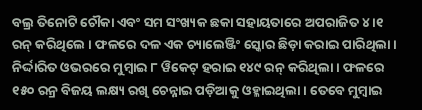ବଲ୍ର ତିନୋଟି ଚୌକା ଏବଂ ସମ ସଂଖ୍ୟକ ଛକା ସହାୟତାରେ ଅପରାଜିତ ୪ ।୧ ରନ୍ କରିଥିଲେ । ଫଳରେ ଦଳ ଏକ ଚ୍ୟାଲେଞ୍ଜିଂ ସ୍କୋର ଛିଡ଼ା କରାଇ ପାରିଥିଲା ।
ନିର୍ଦ୍ଦାରିତ ଓଭରରେ ମୁମ୍ବାଇ ୮ ୱିକେଟ୍ ହରାଇ ୧୪୯ ରନ୍ କରିଥିଲା । ଫଳରେ ୧୫୦ ରନ୍ର ବିଜୟ ଲକ୍ଷ୍ୟ ରଖି ଚେନ୍ନାଇ ପଡ଼ିଆକୁ ଓହ୍ଳାଇଥିଲା । ତେବେ ମୁମ୍ବାଇ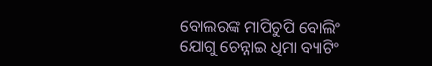ବୋଲରଙ୍କ ମାପିଚୁପି ବୋଲିଂ ଯୋଗୁ ଚେନ୍ନାଇ ଧିମା ବ୍ୟାଟିଂ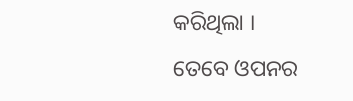କରିଥିଲା ।
ତେବେ ଓପନର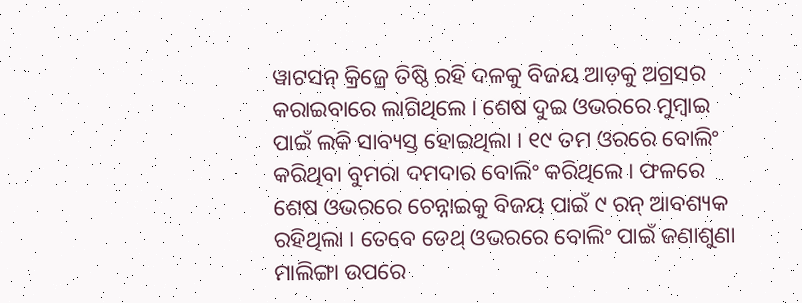ୱାଟସନ୍ କ୍ରିଜ୍ରେ ତିଷ୍ଠି ରହି ଦଳକୁ ବିଜୟ ଆଡ଼କୁ ଅଗ୍ରସର କରାଇବାରେ ଲାଗିଥିଲେ । ଶେଷ ଦୁଇ ଓଭରରେ ମୁମ୍ବାଇ ପାଇଁ ଲକି ସାବ୍ୟସ୍ତ ହୋଇଥିଲା । ୧୯ ତମ ଓରରେ ବୋଲିଂ କରିଥିବା ବୁମରା ଦମଦାର ବୋଲିଂ କରିଥିଲେ । ଫଳରେ ଶେଷ ଓଭରରେ ଚେନ୍ନାଇକୁ ବିଜୟ ପାଇଁ ୯ ରନ୍ ଆବଶ୍ୟକ ରହିଥିଲା । ତେବେ ଡେଥ୍ ଓଭରରେ ବୋଲିଂ ପାଇଁ ଜଣାଶୁଣା ମାଲିଙ୍ଗା ଉପରେ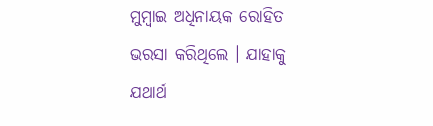ମୁମ୍ବାଇ ଅଧିନାୟକ ରୋହିତ ଭରସା କରିଥିଲେ । ଯାହାକୁ ଯଥାର୍ଥ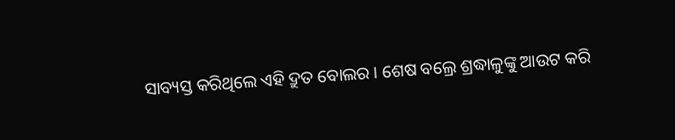ସାବ୍ୟସ୍ତ କରିଥିଲେ ଏହି ଦ୍ରୁତ ବୋଲର । ଶେଷ ବଲ୍ରେ ଶ୍ରଦ୍ଧାଳୁଙ୍କୁ ଆଉଟ କରି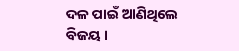ଦଳ ପାଇଁ ଆଣିଥିଲେ ବିଜୟ ।